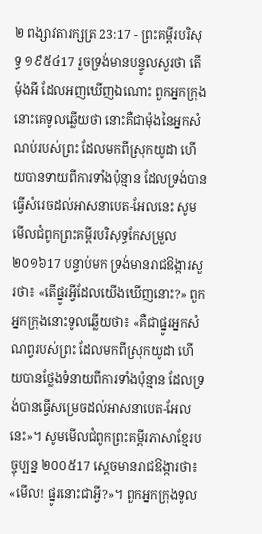២ ពង្សាវតារក្សត្រ 23:17 - ព្រះគម្ពីរបរិសុទ្ធ ១៩៥៤17 រួចទ្រង់មានបន្ទូលសួរថា តើម៉ុងអី ដែលអញឃើញឯណោះ ពួកអ្នកក្រុងនោះគេទូលឆ្លើយថា នោះគឺជាម៉ុងនៃអ្នកសំណប់របស់ព្រះ ដែលមកពីស្រុកយូដា ហើយបានទាយពីការទាំងប៉ុន្មាន ដែលទ្រង់បានធ្វើសំរេចដល់អាសនាបេត-អែលនេះ សូមមើលជំពូកព្រះគម្ពីរបរិសុទ្ធកែសម្រួល ២០១៦17 បន្ទាប់មក ទ្រង់មានរាជឱង្ការសួរថា៖ «តើផ្នូរអ្វីដែលយើងឃើញនោះ?» ពួកអ្នកក្រុងនោះទូលឆ្លើយថា៖ «គឺជាផ្នូរអ្នកសំណព្វរបស់ព្រះ ដែលមកពីស្រុកយូដា ហើយបានថ្លែងទំនាយពីការទាំងប៉ុន្មាន ដែលទ្រង់បានធ្វើសម្រេចដល់អាសនាបេត-អែលនេះ»។ សូមមើលជំពូកព្រះគម្ពីរភាសាខ្មែរបច្ចុប្បន្ន ២០០៥17 ស្ដេចមានរាជឱង្ការថា៖ «មើល! ផ្នូរនោះជាអ្វី?»។ ពួកអ្នកក្រុងទូល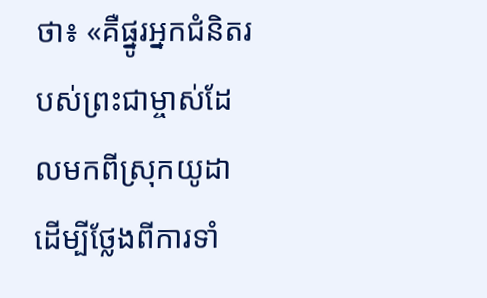ថា៖ «គឺផ្នូរអ្នកជំនិតរបស់ព្រះជាម្ចាស់ដែលមកពីស្រុកយូដា ដើម្បីថ្លែងពីការទាំ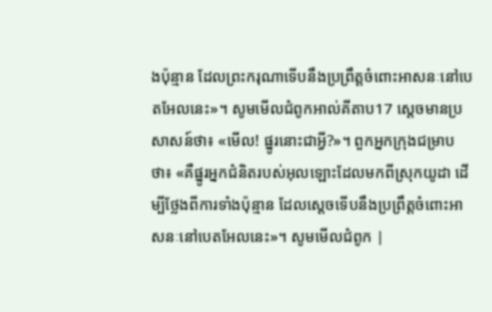ងប៉ុន្មាន ដែលព្រះករុណាទើបនឹងប្រព្រឹត្តចំពោះអាសនៈនៅបេតអែលនេះ»។ សូមមើលជំពូកអាល់គីតាប17 ស្តេចមានប្រសាសន៍ថា៖ «មើល! ផ្នូរនោះជាអ្វី?»។ ពួកអ្នកក្រុងជម្រាបថា៖ «គឺផ្នូរអ្នកជំនិតរបស់អុលឡោះដែលមកពីស្រុកយូដា ដើម្បីថ្លែងពីការទាំងប៉ុន្មាន ដែលស្តេចទើបនឹងប្រព្រឹត្តចំពោះអាសនៈនៅបេតអែលនេះ»។ សូមមើលជំពូក |